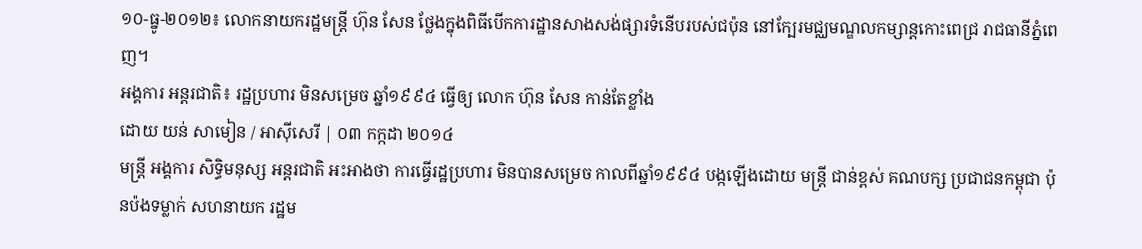១០-ធ្នូ-២០១២៖ លោកនាយករដ្ឋមន្ត្រី ហ៊ុន សែន ថ្លែងក្នុងពិធីបើកការដ្ឋានសាងសង់ផ្សារទំនើបរបស់ជប៉ុន នៅក្បែរមជ្ឈមណ្ឌលកម្សាន្តកោះពេជ្រ រាជធានីភ្នំពេញ។
អង្គការ អន្តរជាតិ៖ រដ្ឋប្រហារ មិនសម្រេច ឆ្នាំ១៩៩៤ ធ្វើឲ្យ លោក ហ៊ុន សែន កាន់តែខ្លាំង
ដោយ យន់ សាមៀន / អាស៊ីសេរី | ០៣ កក្កដា ២០១៤
មន្ត្រី អង្គការ សិទ្ធិមនុស្ស អន្តរជាតិ អះអាងថា ការធ្វើរដ្ឋប្រហារ មិនបានសម្រេច កាលពីឆ្នាំ១៩៩៤ បង្កឡើងដោយ មន្ត្រី ជាន់ខ្ពស់ គណបក្ស ប្រជាជនកម្ពុជា ប៉ុនប៉ងទម្លាក់ សហនាយក រដ្ឋម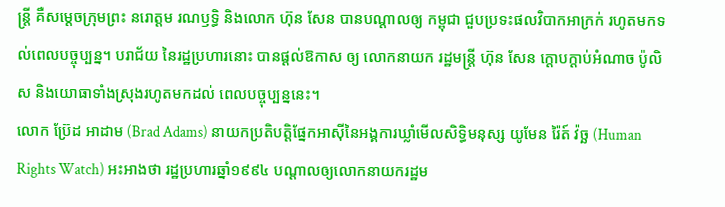ន្ត្រី គឺសម្ដេចក្រុមព្រះ នរោត្តម រណឫទ្ធិ និងលោក ហ៊ុន សែន បានបណ្ដាលឲ្យ កម្ពុជា ជួបប្រទះផលវិបាកអាក្រក់ រហូតមកទល់ពេលបច្ចុប្បន្ន។ បរាជ័យ នៃរដ្ឋប្រហារនោះ បានផ្ដល់ឱកាស ឲ្យ លោកនាយក រដ្ឋមន្ត្រី ហ៊ុន សែន ក្ដោបក្ដាប់អំណាច ប៉ូលិស និងយោធាទាំងស្រុងរហូតមកដល់ ពេលបច្ចុប្បន្ននេះ។
លោក ប៊្រែដ អាដាម (Brad Adams) នាយកប្រតិបត្តិផ្នែកអាស៊ីនៃអង្គការឃ្លាំមើលសិទ្ធិមនុស្ស យូមែន រ៉ៃត៍ វ៉ច្ឆ (Human Rights Watch) អះអាងថា រដ្ឋប្រហារឆ្នាំ១៩៩៤ បណ្ដាលឲ្យលោកនាយករដ្ឋម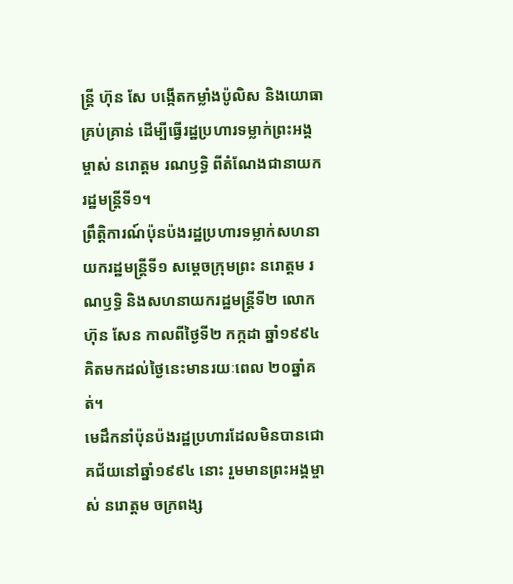ន្ត្រី ហ៊ុន សែ បង្កើតកម្លាំងប៉ូលិស និងយោធាគ្រប់គ្រាន់ ដើម្បីធ្វើរដ្ឋប្រហារទម្លាក់ព្រះអង្គម្ចាស់ នរោត្តម រណឫទ្ធិ ពីតំណែងជានាយករដ្ឋមន្ត្រីទី១។
ព្រឹត្តិការណ៍ប៉ុនប៉ងរដ្ឋប្រហារទម្លាក់សហនាយករដ្ឋមន្ត្រីទី១ សម្ដេចក្រុមព្រះ នរោត្តម រណឫទ្ធិ និងសហនាយករដ្ឋមន្ត្រីទី២ លោក ហ៊ុន សែន កាលពីថ្ងៃទី២ កក្កដា ឆ្នាំ១៩៩៤ គិតមកដល់ថ្ងៃនេះមានរយៈពេល ២០ឆ្នាំគត់។
មេដឹកនាំប៉ុនប៉ងរដ្ឋប្រហារដែលមិនបានជោគជ័យនៅឆ្នាំ១៩៩៤ នោះ រួមមានព្រះអង្គម្ចាស់ នរោត្តម ចក្រពង្ស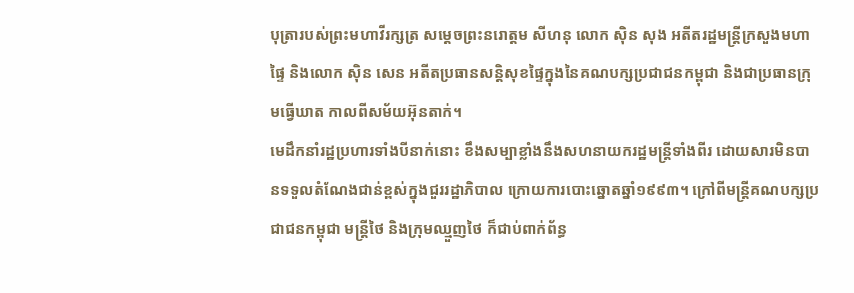បុត្រារបស់ព្រះមហាវីរក្សត្រ សម្ដេចព្រះនរោត្តម សីហនុ លោក ស៊ិន សុង អតីតរដ្ឋមន្ត្រីក្រសួងមហាផ្ទៃ និងលោក ស៊ិន សេន អតីតប្រធានសន្តិសុខផ្ទៃក្នុងនៃគណបក្សប្រជាជនកម្ពុជា និងជាប្រធានក្រុមធ្វើឃាត កាលពីសម័យអ៊ុនតាក់។
មេដឹកនាំរដ្ឋប្រហារទាំងបីនាក់នោះ ខឹងសម្បាខ្លាំងនឹងសហនាយករដ្ឋមន្ត្រីទាំងពីរ ដោយសារមិនបានទទួលតំណែងជាន់ខ្ពស់ក្នុងជួររដ្ឋាភិបាល ក្រោយការបោះឆ្នោតឆ្នាំ១៩៩៣។ ក្រៅពីមន្ត្រីគណបក្សប្រជាជនកម្ពុជា មន្ត្រីថៃ និងក្រុមឈ្មួញថៃ ក៏ជាប់ពាក់ព័ន្ធ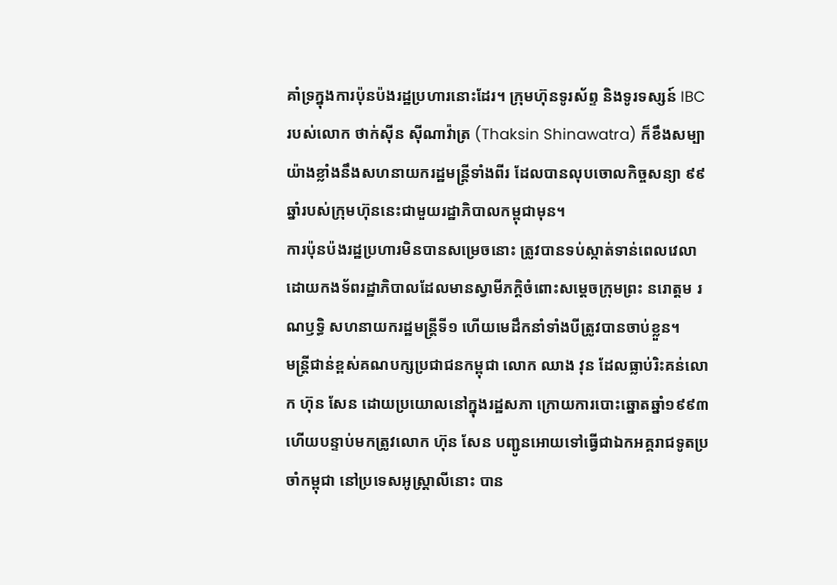គាំទ្រក្នុងការប៉ុនប៉ងរដ្ឋប្រហារនោះដែរ។ ក្រុមហ៊ុនទូរស័ព្ទ និងទូរទស្សន៍ IBC របស់លោក ថាក់ស៊ីន ស៊ីណាវ៉ាត្រ (Thaksin Shinawatra) ក៏ខឹងសម្បាយ៉ាងខ្លាំងនឹងសហនាយករដ្ឋមន្ត្រីទាំងពីរ ដែលបានលុបចោលកិច្ចសន្យា ៩៩ឆ្នាំរបស់ក្រុមហ៊ុននេះជាមួយរដ្ឋាភិបាលកម្ពុជាមុន។
ការប៉ុនប៉ងរដ្ឋប្រហារមិនបានសម្រេចនោះ ត្រូវបានទប់ស្កាត់ទាន់ពេលវេលាដោយកងទ័ពរដ្ឋាភិបាលដែលមានស្វាមីភក្ដិចំពោះសម្ដេចក្រុមព្រះ នរោត្តម រណឫទ្ធិ សហនាយករដ្ឋមន្ត្រីទី១ ហើយមេដឹកនាំទាំងបីត្រូវបានចាប់ខ្លួន។
មន្ត្រីជាន់ខ្ពស់គណបក្សប្រជាជនកម្ពុជា លោក ឈាង វុន ដែលធ្លាប់រិះគន់លោក ហ៊ុន សែន ដោយប្រយោលនៅក្នុងរដ្ឋសភា ក្រោយការបោះឆ្នោតឆ្នាំ១៩៩៣ ហើយបន្ទាប់មកត្រូវលោក ហ៊ុន សែន បញ្ជូនអោយទៅធ្វើជាឯកអគ្គរាជទូតប្រចាំកម្ពុជា នៅប្រទេសអូស្ត្រាលីនោះ បាន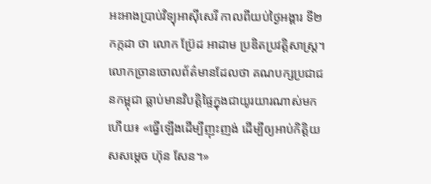អះអាងប្រាប់វិទ្យុអាស៊ីសេរី កាលពីយប់ថ្ងៃអង្គារ ទី២ កក្កដា ថា លោក ប៊្រែដ អាដាម ប្រឌិតប្រវត្តិសាស្ត្រ។
លោកច្រានចោលព័ត៌មានដែលថា គណបក្សប្រជាជនកម្ពុជា ធ្លាប់មានវិបត្តិផ្ទៃក្នុងជាយូរយារណាស់មកហើយ៖ «ធ្វើឡើងដើម្បីញុះញង់ ដើម្បីឲ្យអាប់កិត្តិយសសម្ដេច ហ៊ុន សែន។»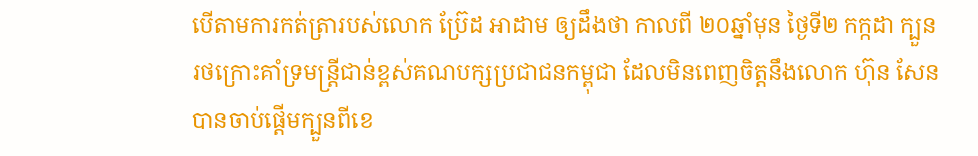បើតាមការកត់ត្រារបស់លោក ប៊្រែដ អាដាម ឲ្យដឹងថា កាលពី ២០ឆ្នាំមុន ថ្ងៃទី២ កក្កដា ក្បួនរថក្រោះគាំទ្រមន្ត្រីជាន់ខ្ពស់គណបក្សប្រជាជនកម្ពុជា ដែលមិនពេញចិត្តនឹងលោក ហ៊ុន សែន បានចាប់ផ្ដើមក្បួនពីខេ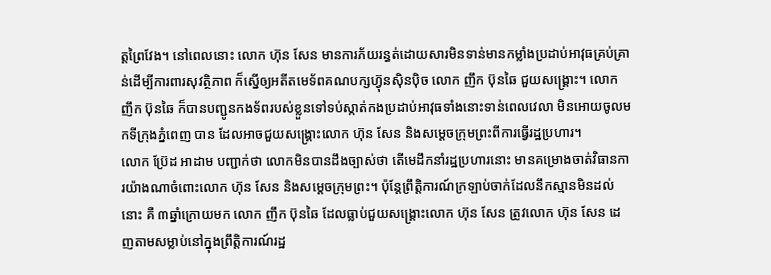ត្តព្រៃវែង។ នៅពេលនោះ លោក ហ៊ុន សែន មានការភ័យរន្ធត់ដោយសារមិនទាន់មានកម្លាំងប្រដាប់អាវុធគ្រប់គ្រាន់ដើម្បីការពារសុវត្ថិភាព ក៏ស្នើឲ្យអតីតមេទ័ពគណបក្សហ៊្វុនស៊ិនប៉ិច លោក ញឹក ប៊ុនឆៃ ជួយសង្គ្រោះ។ លោក ញឹក ប៊ុនឆៃ ក៏បានបញ្ជូនកងទ័ពរបស់ខ្លួនទៅទប់ស្កាត់កងប្រដាប់អាវុធទាំងនោះទាន់ពេលវេលា មិនអោយចូលមកទីក្រុងភ្នំពេញ បាន ដែលអាចជួយសង្គ្រោះលោក ហ៊ុន សែន និងសម្ដេចក្រុមព្រះពីការធ្វើរដ្ឋប្រហារ។
លោក ប៊្រែដ អាដាម បញ្ជាក់ថា លោកមិនបានដឹងច្បាស់ថា តើមេដឹកនាំរដ្ឋប្រហារនោះ មានគម្រោងចាត់វិធានការយ៉ាងណាចំពោះលោក ហ៊ុន សែន និងសម្ដេចក្រុមព្រះ។ ប៉ុន្តែព្រឹត្តិការណ៍ក្រឡាប់ចាក់ដែលនឹកស្មានមិនដល់នោះ គឺ ៣ឆ្នាំក្រោយមក លោក ញឹក ប៊ុនឆៃ ដែលធ្លាប់ជួយសង្គ្រោះលោក ហ៊ុន សែន ត្រូវលោក ហ៊ុន សែន ដេញតាមសម្លាប់នៅក្នុងព្រឹត្តិការណ៍រដ្ឋ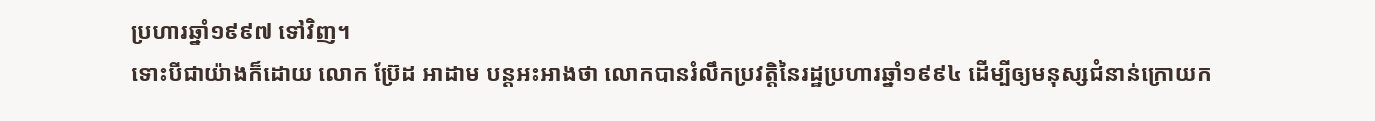ប្រហារឆ្នាំ១៩៩៧ ទៅវិញ។
ទោះបីជាយ៉ាងក៏ដោយ លោក ប៊្រែដ អាដាម បន្តអះអាងថា លោកបានរំលឹកប្រវត្តិនៃរដ្ឋប្រហារឆ្នាំ១៩៩៤ ដើម្បីឲ្យមនុស្សជំនាន់ក្រោយក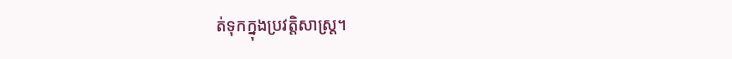ត់ទុកក្នុងប្រវត្តិសាស្ត្រ។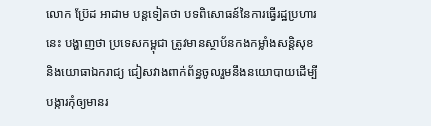លោក ប៊្រែដ អាដាម បន្តទៀតថា បទពិសោធន៍នៃការធ្វើរដ្ឋប្រហារនេះ បង្ហាញថា ប្រទេសកម្ពុជា ត្រូវមានស្ថាប័នកងកម្លាំងសន្តិសុខ និងយោធាឯករាជ្យ ជៀសវាងពាក់ព័ន្ធចូលរួមនឹងនយោបាយដើម្បីបង្ការកុំឲ្យមានរ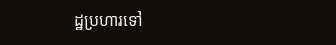ដ្ឋប្រហារទៅ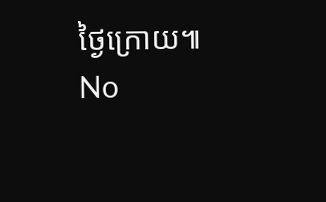ថ្ងៃក្រោយ៕
No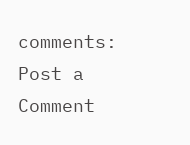comments:
Post a Comment